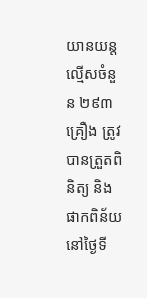យានយន្តល្មើសចំនួន ២៩៣គ្រឿង ត្រូវបានត្រួតពិនិត្យ និងផាកពិន័យ នៅថ្ងៃទី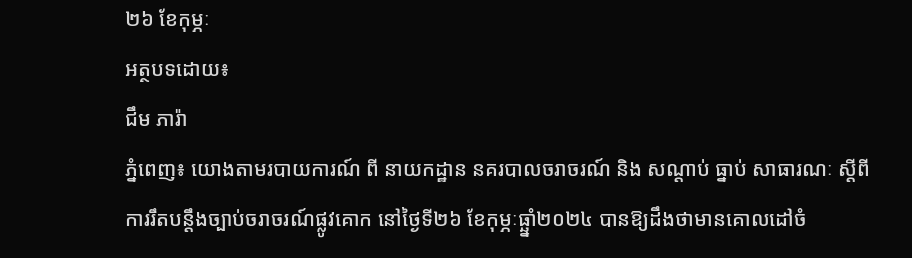២៦ ខែកុម្ភៈ
អត្ថបទដោយ៖
ជឹម ភារ៉ា
ភ្នំពេញ៖ យោងតាមរបាយការណ៍ ពី នាយកដ្ឋាន នគរបាលចរាចរណ៍ និង សណ្តាប់ ធ្នាប់ សាធារណៈ ស្តីពី ការរឹតបន្ដឹងច្បាប់ចរាចរណ៍ផ្លូវគោក នៅថ្ងៃទី២៦ ខែកុម្ភៈធ្ឆ្នាំ២០២៤ បានឱ្យដឹងថាមានគោលដៅចំ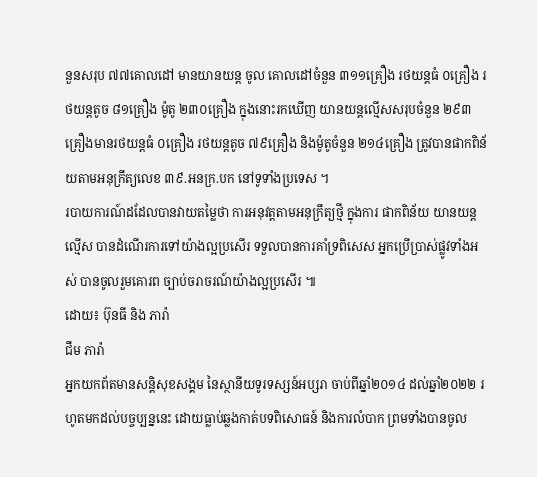នួនសរុប ៧៧គោលដៅ មានយានយន្ត ចូល គោលដៅចំនួន ៣១១គ្រឿង រថយន្តធំ ០គ្រឿង រថយន្តតូច ៨១គ្រឿង ម៉ូតូ ២៣០គ្រឿង ក្នុងនោះរកឃើញ យានយន្តល្មើសសរុបចំនួន ២៩៣គ្រឿងមានរថយន្តធំ ០គ្រឿង រថយន្តតូច ៧៩គ្រឿង និងម៉ូតូចំនួន ២១៤គ្រឿង ត្រូវបានផាកពិន័យតាមអនុក្រឹត្យលេខ ៣៩.អនក្រ.បក នៅទូទាំងប្រទេស ។
របាយការណ៍ដដែលបានវាយតម្លៃថា ការអនុវត្តតាមអនុក្រឹត្យថ្មី ក្នុងការ ផាកពិន័យ យានយន្តល្មើស បានដំណើរការទៅយ៉ាងល្អប្រសើរ ទទួលបានការគាំទ្រពិសេស អ្នកប្រើប្រាស់ផ្លូវទាំងអស់ បានចូលរួមគោរព ច្បាប់ចរាចរណ៍យ៉ាងល្អប្រសើរ ៕
ដោយ៖ ប៊ុនធី និង ភារ៉ា
ជឹម ភារ៉ា
អ្នកយកព័តមានសន្តិសុខសង្គម នៃស្ថានីយទូរទស្សន៍អប្សរា ចាប់ពីឆ្នាំ២០១៤ ដល់ឆ្នាំ២០២២ រហូតមកដល់បច្ចប្បន្ននេះ ដោយធ្លាប់ឆ្លងកាត់បទពិសោធន៍ និងការលំបាក ព្រមទាំងបានចូល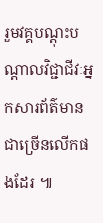រួមវគ្គបណ្ដុះបណ្ដាលវិជ្ជាជីវៈអ្នកសារព័ត៌មានជាច្រើនលើកផងដែរ ៕